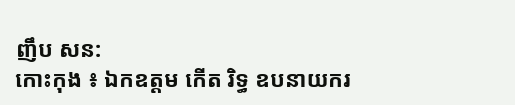ញឹប សន:
កោះកុង ៖ ឯកឧត្តម កើត រិទ្ធ ឧបនាយករ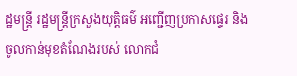ដ្ឋមន្ត្រី រដ្ឋមន្ត្រីក្រសួងយុត្តិធម៌ អញ្ជើញប្រកាសផ្ទេរ និងចូលកាន់មុខតំណែងរបស់ លោកជំ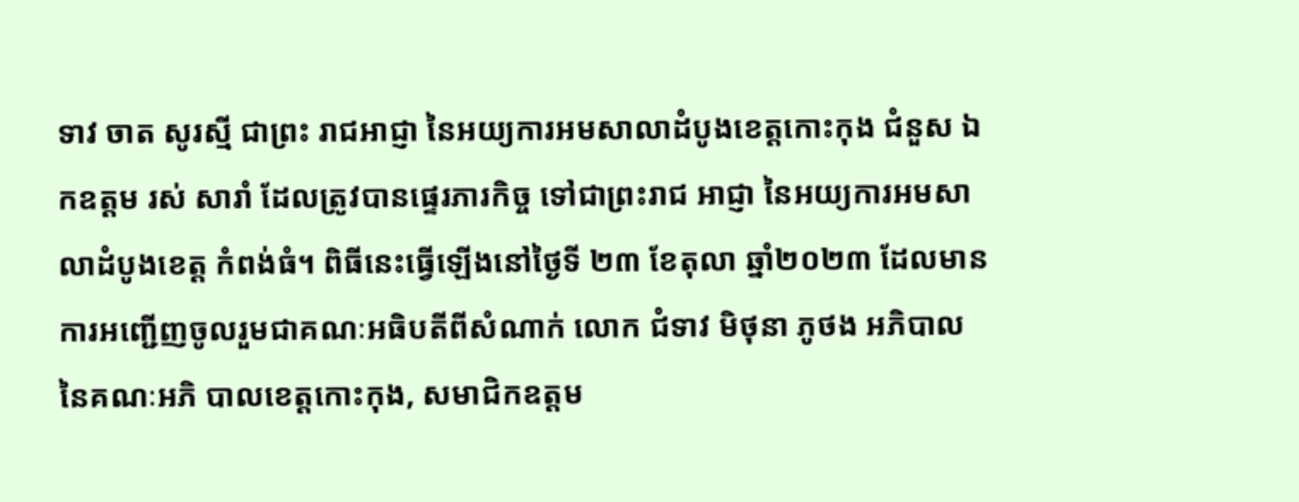ទាវ ចាត សូរស្មី ជាព្រះ រាជអាជ្ញា នៃអយ្យការអមសាលាដំបូងខេត្តកោះកុង ជំនួស ឯកឧត្តម រស់ សារាំ ដែលត្រូវបានផ្ទេរភារកិច្ច ទៅជាព្រះរាជ អាជ្ញា នៃអយ្យការអមសាលាដំបូងខេត្ត កំពង់ធំ។ ពិធីនេះធ្វើឡើងនៅថ្ងៃទី ២៣ ខែតុលា ឆ្នាំ២០២៣ ដែលមានការអញ្ជើញចូលរួមជាគណៈអធិបតីពីសំណាក់ លោក ជំទាវ មិថុនា ភូថង អភិបាលនៃគណៈអភិ បាលខេត្តកោះកុង, សមាជិកឧត្តម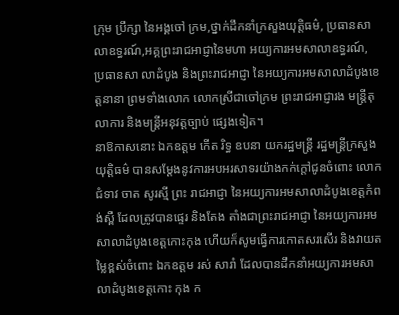ក្រុម ប្រឹក្សា នៃអង្គចៅ ក្រម,ថ្នាក់ដឹកនាំក្រសួងយុត្តិធម៌, ប្រធានសាលាឧទ្ធរណ៍,អគ្គព្រះរាជអាជ្ញានៃមហា អយ្យការអមសាលាឧទ្ធរណ៍, ប្រធានសា លាដំបូង និងព្រះរាជអាជ្ញា នៃអយ្យការអមសាលាដំបូងខេត្តនានា ព្រមទាំងលោក លោកស្រីជាចៅក្រម ព្រះរាជអាជ្ញារង មន្រ្តីតុលាការ និងមន្ត្រីអនុវត្តច្បាប់ ផ្សេងទៀត។
នាឱកាសនោះ ឯកឧត្តម កើត រិទ្ធ ឧបនា យករដ្ឋមន្ត្រី រដ្ឋមន្ត្រីក្រសួងយុត្តិធម៌ បានសម្តែងនូវការអបអរសាទរយ៉ាងកក់ក្តៅជូនចំពោះ លោកជំទាវ ចាត សូរស្មី ព្រះ រាជអាជ្ញា នៃអយ្យការអមសាលាដំបូងខេត្តកំពង់ស្ពឺ ដែលត្រូវបានផ្ទេរ និងតែង តាំងជាព្រះរាជអាជ្ញា នៃអយ្យការអមសាលាដំបូងខេត្តកោះកុង ហើយក៏សូមធ្វើការកោតសរសើរ និងវាយតម្លៃខ្ពស់ចំពោះ ឯកឧត្តម រស់ សារាំ ដែលបានដឹកនាំអយ្យការអមសាលាដំបូងខេត្តកោះ កុង ក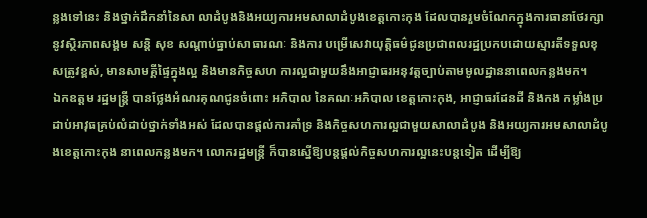ន្លងទៅនេះ និងថ្នាក់ដឹកនាំនៃសា លាដំបូងនិងអយ្យការអមសាលាដំបូងខេត្តកោះកុង ដែលបានរួមចំណែកក្នុងការធានាថែរក្សានូវស្ថិរភាពសង្គម សន្តិ សុខ សណ្តាប់ធ្នាប់សាធារណៈ និងការ បម្រើសេវាយុត្តិធម៌ជូនប្រជាពលរដ្ឋប្រកបដោយស្មារតីទទួលខុសត្រូវខ្ពស់, មានសាមគ្គីផ្ទៃក្នុងល្អ និងមានកិច្ចសហ ការល្អជាមួយនឹងអាជ្ញាធរអនុវត្តច្បាប់តាមមូលដ្ឋាននាពេលកន្លងមក។
ឯកឧត្តម រដ្ឋមន្ត្រី បានថ្លែងអំណរគុណជូនចំពោះ អភិបាល នៃគណៈអភិបាល ខេត្តកោះកុង, អាជ្ញាធរដែនដី និងកង កម្លាំងប្រដាប់អាវុធគ្រប់លំដាប់ថ្នាក់ទាំងអស់ ដែលបានផ្តល់ការគាំទ្រ និងកិច្ចសហការល្អជាមួយសាលាដំបូង និងអយ្យការអមសាលាដំបូងខេត្តកោះកុង នាពេលកន្លងមក។ លោករដ្ឋមន្រ្តី ក៏បានស្នើឱ្យបន្តផ្តល់កិច្ចសហការល្អនេះបន្តទៀត ដើម្បីឱ្យ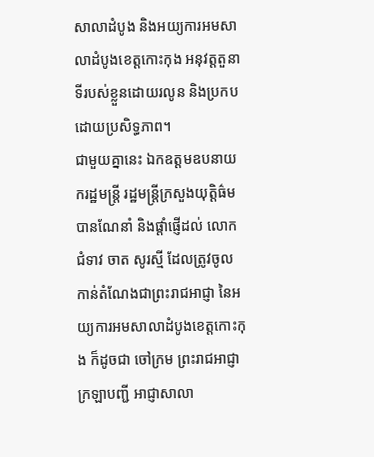សាលាដំបូង និងអយ្យការអមសាលាដំបូងខេត្តកោះកុង អនុវត្តតួនាទីរបស់ខ្លួនដោយរលូន និងប្រកបដោយប្រសិទ្ធភាព។
ជាមួយគ្នានេះ ឯកឧត្តមឧបនាយករដ្ឋមន្ត្រី រដ្ឋមន្ត្រីក្រសួងយុត្តិធ៌ម បានណែនាំ និងផ្តាំផ្ញើដល់ លោកជំទាវ ចាត សូរស្មី ដែលត្រូវចូលកាន់តំណែងជាព្រះរាជអាជ្ញា នៃអយ្យការអមសាលាដំបូងខេត្តកោះកុង ក៏ដូចជា ចៅក្រម ព្រះរាជអាជ្ញា ក្រឡាបញ្ជី អាជ្ញាសាលា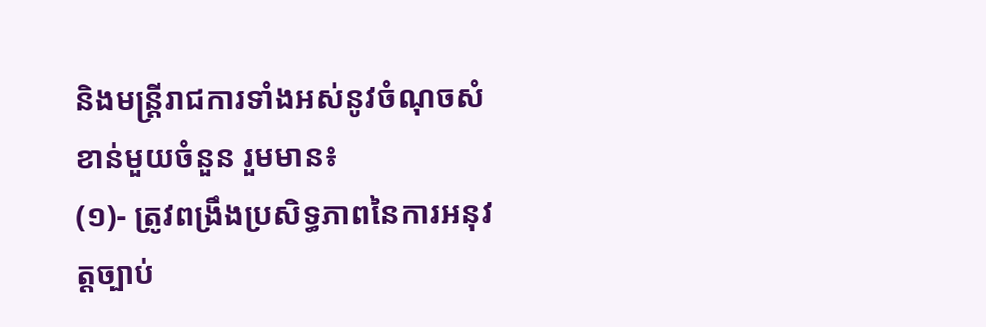និងមន្រ្តីរាជការទាំងអស់នូវចំណុចសំខាន់មួយចំនួន រួមមាន៖
(១)- ត្រូវពង្រឹងប្រសិទ្ធភាពនៃការអនុវត្តច្បាប់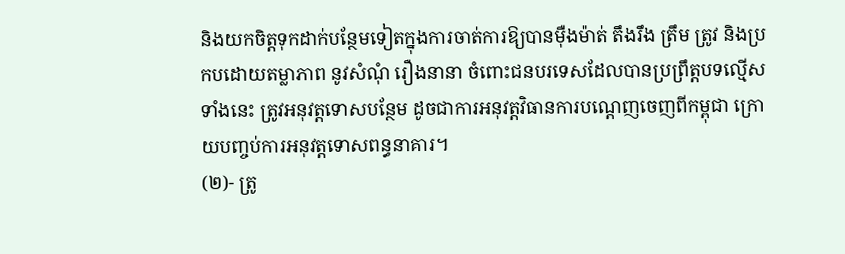និងយកចិត្តទុកដាក់បន្ថែមទៀតក្នុងការចាត់ការឱ្យបានម៉ឺងម៉ាត់ តឹងរឹង ត្រឹម ត្រូវ និងប្រកបដោយតម្លាភាព នូវសំណុំ រឿងនានា ចំពោះជនបរទេសដែលបានប្រព្រឹត្តបទល្មើសទាំងនេះ ត្រូវអនុវត្តទោសបន្ថែម ដូចជាការអនុវត្តវិធានការបណ្តេញចេញពីកម្ពុជា ក្រោយបញ្ចប់ការអនុវត្តទោសពន្ធនាគារ។
(២)- ត្រូ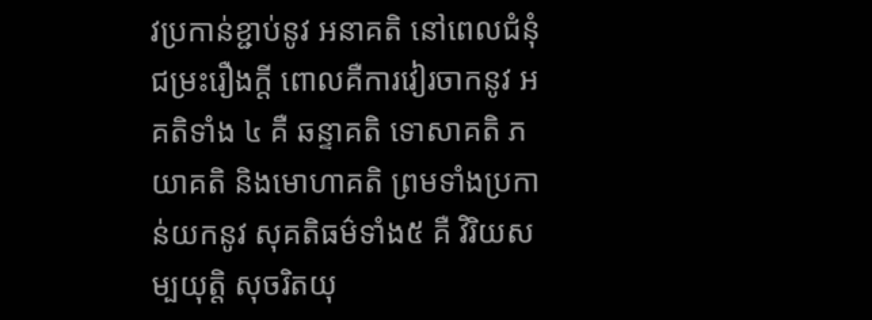វប្រកាន់ខ្ជាប់នូវ អនាគតិ នៅពេលជំនុំជម្រះរឿងក្តី ពោលគឺការវៀរចាកនូវ អគតិទាំង ៤ គឺ ឆន្ទាគតិ ទោសាគតិ ភយាគតិ និងមោហាគតិ ព្រមទាំងប្រកាន់យកនូវ សុគតិធម៌ទាំង៥ គឺ វិរិយសម្បយុត្តិ សុចរិតយុ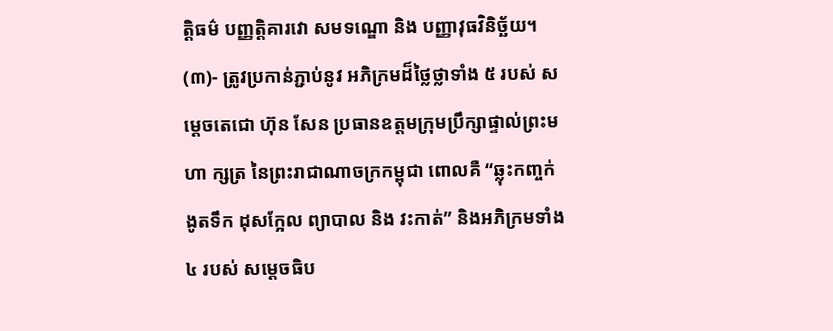ត្តិធម៌ បញ្ញត្តិគារវោ សមទណ្ឌោ និង បញ្ញាវុធវិនិច្ឆ័យ។
(៣)- ត្រូវប្រកាន់ភ្ជាប់នូវ អភិក្រមដ៏ថ្លៃថ្លាទាំង ៥ របស់ សម្តេចតេជោ ហ៊ុន សែន ប្រធានឧត្តមក្រុមប្រឹក្សាផ្ទាល់ព្រះមហា ក្សត្រ នៃព្រះរាជាណាចក្រកម្ពុជា ពោលគឺ “ឆ្លុះកញ្ចក់ ងូតទឹក ដុសក្អែល ព្យាបាល និង វះកាត់” និងអភិក្រមទាំង ៤ របស់ សម្តេចធិប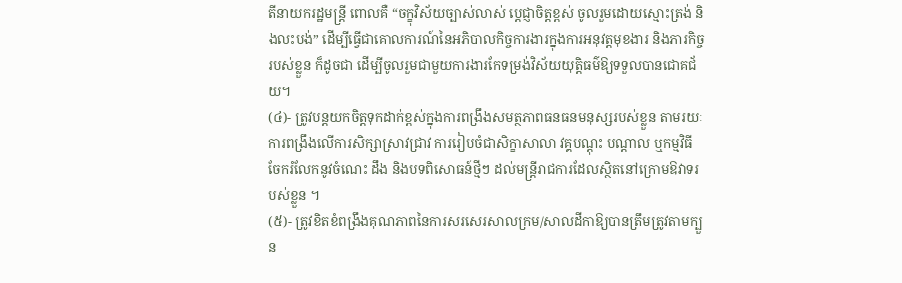តីនាយករដ្ឋមន្ត្រី ពោលគឺ “ចក្ខុវិស័យច្បាស់លាស់ ប្តេជ្ញាចិត្តខ្ពស់ ចូលរួមដោយស្មោះត្រង់ និងលះបង់” ដើម្បីធ្វើជាគោលការណ៍នៃអភិបាលកិច្ចការងារក្នុងការអនុវត្តមុខងារ និងភារកិច្ចរបស់ខ្លួន ក៏ដូចជា ដើម្បីចូលរួមជាមួយការងារកែទម្រង់វិស័យយុត្តិធម៌ឱ្យទទួលបានជោគជ័យ។
(៤)- ត្រូវបន្តយកចិត្តទុកដាក់ខ្ពស់ក្នុងការពង្រឹងសមត្ថភាពធនធនមនុស្សរបស់ខ្លួន តាមរយៈការពង្រឹងលើការសិក្សាស្រាវជ្រាវ ការរៀបចំជាសិក្ខាសាលា វគ្គបណ្តុះ បណ្តាល ឬកម្មវិធីចែករំលែកនូវចំណេះ ដឹង និងបទពិសោធន៍ថ្មីៗ ដល់មន្ត្រីរាជការដែលស្ថិតនៅក្រោមឱវាទរបស់ខ្លួន ។
(៥)- ត្រូវខិតខំពង្រឹងគុណភាពនៃការសរសេរសាលក្រម/សាលដីកាឱ្យបានត្រឹមត្រូវតាមក្បួន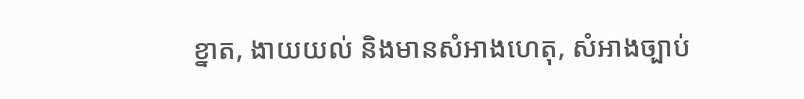ខ្នាត, ងាយយល់ និងមានសំអាងហេតុ, សំអាងច្បាប់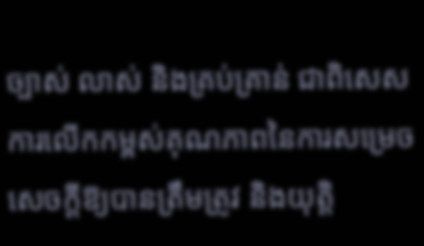ច្បាស់ លាស់ និងគ្រប់គ្រាន់ ជាពិសេស ការលើកកម្ពស់គុណភាពនៃការសម្រេចសេចក្តីឱ្យបានត្រឹមត្រូវ និងយុត្តិ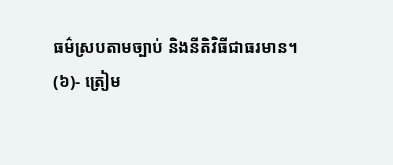ធម៌ស្របតាមច្បាប់ និងនីតិវិធីជាធរមាន។
(៦)- ត្រៀម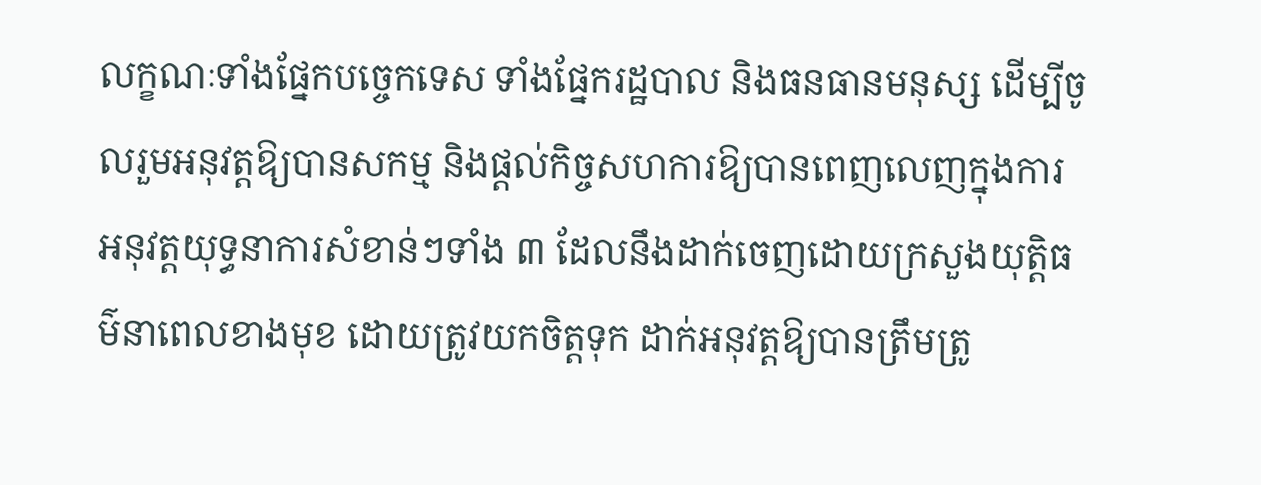លក្ខណៈទាំងផ្នែកបច្ចេកទេស ទាំងផ្នែករដ្ឋបាល និងធនធានមនុស្ស ដើម្បីចូលរួមអនុវត្តឱ្យបានសកម្ម និងផ្តល់កិច្ចសហការឱ្យបានពេញលេញក្នុងការ អនុវត្តយុទ្ធនាការសំខាន់ៗទាំង ៣ ដែលនឹងដាក់ចេញដោយក្រសួងយុត្តិធម៌នាពេលខាងមុខ ដោយត្រូវយកចិត្តទុក ដាក់អនុវត្តឱ្យបានត្រឹមត្រូ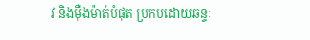វ និងម៉ឺងម៉ាត់បំផុត ប្រកបដោយឆន្ទៈ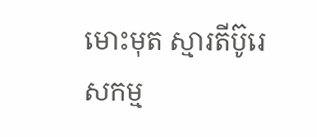មោះមុត ស្មារតីប៊ូរេសកម្ម